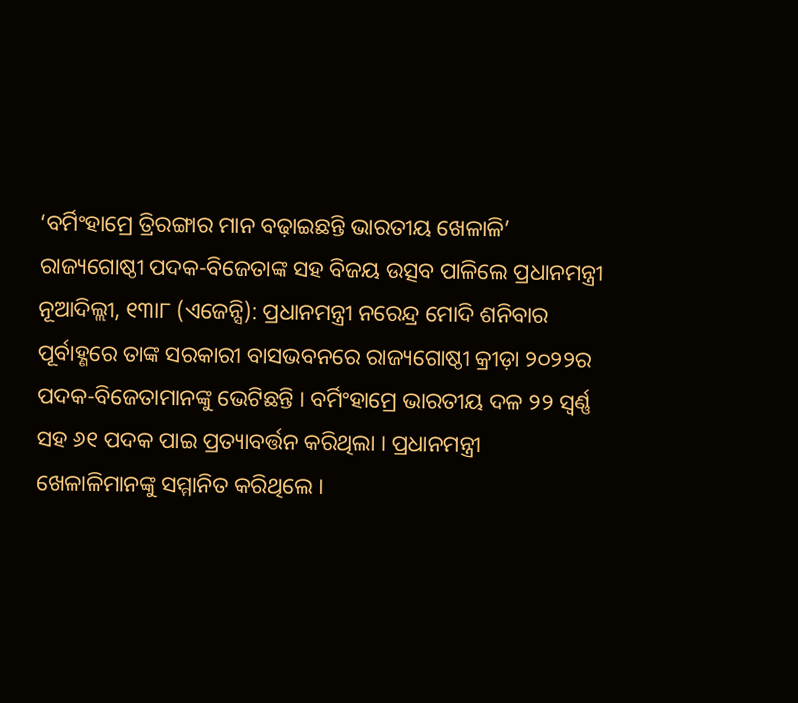‘ବର୍ମିଂହାମ୍ରେ ତ୍ରିରଙ୍ଗାର ମାନ ବଢ଼ାଇଛନ୍ତି ଭାରତୀୟ ଖେଳାଳି’
ରାଜ୍ୟଗୋଷ୍ଠୀ ପଦକ-ବିଜେତାଙ୍କ ସହ ବିଜୟ ଉତ୍ସବ ପାଳିଲେ ପ୍ରଧାନମନ୍ତ୍ରୀ
ନୂଆଦିଲ୍ଲୀ, ୧୩ା୮ (ଏଜେନ୍ସି): ପ୍ରଧାନମନ୍ତ୍ରୀ ନରେନ୍ଦ୍ର ମୋଦି ଶନିବାର ପୂର୍ବାହ୍ଣରେ ତାଙ୍କ ସରକାରୀ ବାସଭବନରେ ରାଜ୍ୟଗୋଷ୍ଠୀ କ୍ରୀଡ଼ା ୨୦୨୨ର ପଦକ-ବିଜେତାମାନଙ୍କୁ ଭେଟିଛନ୍ତି । ବର୍ମିଂହାମ୍ରେ ଭାରତୀୟ ଦଳ ୨୨ ସ୍ୱର୍ଣ୍ଣ ସହ ୬୧ ପଦକ ପାଇ ପ୍ରତ୍ୟାବର୍ତ୍ତନ କରିଥିଲା । ପ୍ରଧାନମନ୍ତ୍ରୀ ଖେଳାଳିମାନଙ୍କୁ ସମ୍ମାନିତ କରିଥିଲେ ।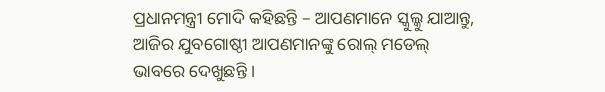ପ୍ରଧାନମନ୍ତ୍ରୀ ମୋଦି କହିଛନ୍ତି – ଆପଣମାନେ ସ୍କୁଲ୍କୁ ଯାଆନ୍ତୁ, ଆଜିର ଯୁବଗୋଷ୍ଠୀ ଆପଣମାନଙ୍କୁ ରୋଲ୍ ମଡେଲ୍ ଭାବରେ ଦେଖୁଛନ୍ତି ।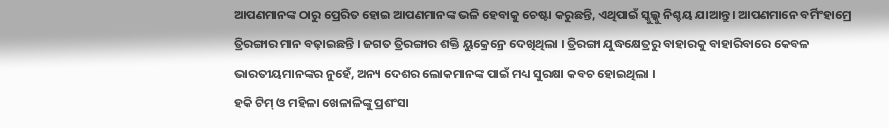ଆପଣମାନଙ୍କ ଠାରୁ ପ୍ରେରିତ ହୋଇ ଆପଣମାନଙ୍କ ଭଳି ହେବାକୁ ଚେଷ୍ଟା କରୁଛନ୍ତି, ଏଥିପାଇଁ ସ୍କୁଲ୍କୁ ନିଶ୍ଚୟ ଯାଆନ୍ତୁ । ଆପଣମାନେ ବର୍ମିଂହାମ୍ରେ ତ୍ରିରଙ୍ଗାର ମାନ ବଢ଼ାଇଛନ୍ତି । ଜଗତ ତ୍ରିରଙ୍ଗାର ଶକ୍ତି ୟୁକ୍ରେନ୍ରେ ଦେଖିଥିଲା । ତ୍ରିରଙ୍ଗା ଯୁଦ୍ଧକ୍ଷେତ୍ରରୁ ବାହାରକୁ ବାହାରିବାରେ କେବଳ ଭାରତୀୟମାନଙ୍କର ନୁହେଁ, ଅନ୍ୟ ଦେଶର ଲୋକମାନଙ୍କ ପାଇଁ ମଧ୍ୟ ସୁରକ୍ଷା କବଚ ହୋଇଥିଲା ।
ହକି ଟିମ୍ ଓ ମହିଳା ଖେଳାଳିଙ୍କୁ ପ୍ରଶଂସା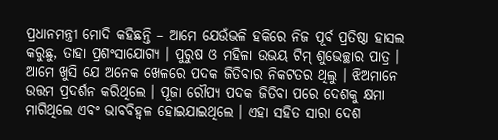ପ୍ରଧାନମନ୍ତ୍ରୀ ମୋଦି କହିଛନ୍ତି – ଆମେ ଯେଉଁଭଳି ହକିରେ ନିଜ ପୂର୍ବ ପ୍ରତିଷ୍ଠା ହାସଲ କରୁଛୁ, ତାହା ପ୍ରଶଂସାଯୋଗ୍ୟ । ପୁରୁଷ ଓ ମହିଳା ଉଭୟ ଟିମ୍ ଶୁଭେଚ୍ଛାର ପାତ୍ର । ଆମେ ଖୁସି ଯେ ଅନେକ ଖେଳରେ ପଦକ ଜିତିବାର ନିକଟତର ଥିଲୁ । ଝିଅମାନେ ଉତ୍ତମ ପ୍ରଦର୍ଶନ କରିଥିଲେ । ପୂଜା ରୌପ୍ୟ ପଦକ ଜିତିବା ପରେ ଦେଶକୁ କ୍ଷମା ମାଗିଥିଲେ ଏବଂ ଭାବବିହ୍ୱଳ ହୋଇଯାଇଥିଲେ । ଏହା ସହିତ ସାରା ଦେଶ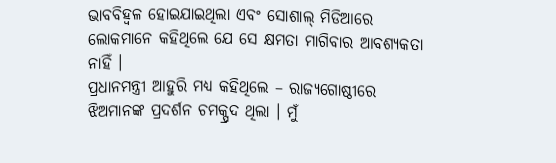ଭାବବିହ୍ୱଳ ହୋଇଯାଇଥିଲା ଏବଂ ସୋଶାଲ୍ ମିଡିଆରେ ଲୋକମାନେ କହିଥିଲେ ଯେ ସେ କ୍ଷମତା ମାଗିବାର ଆବଶ୍ୟକତା ନାହିଁ ।
ପ୍ରଧାନମନ୍ତ୍ରୀ ଆହୁରି ମଧ୍ୟ କହିଥିଲେ – ରାଜ୍ୟଗୋଷ୍ଠୀରେ ଝିଅମାନଙ୍କ ପ୍ରଦର୍ଶନ ଚମକ୍ପ୍ରଦ ଥିଲା । ମୁଁ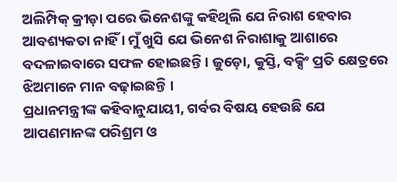ଅଲିମ୍ପିକ୍ କ୍ରୀଡ଼ା ପରେ ଭିନେଶଙ୍କୁ କହିଥିଲି ଯେ ନିରାଶ ହେବାର ଆବଶ୍ୟକତା ନାହିଁ । ମୁଁ ଖୁସି ଯେ ଭିନେଶ ନିରାଶାକୁ ଆଶାରେ ବଦଳାଇବାରେ ସଫଳ ହୋଇଛନ୍ତି । ଜୁଡ଼ୋ, କୁସ୍ତି, ବକ୍ସିଂ ପ୍ରତି କ୍ଷେତ୍ରରେ ଝିଅମାନେ ମାନ ବଢ଼ାଇଛନ୍ତି ।
ପ୍ରଧାନମନ୍ତ୍ରୀଙ୍କ କହିବାନୁଯାୟୀ, ଗର୍ବର ବିଷୟ ହେଉଛି ଯେ ଆପଣମାନଙ୍କ ପରିଶ୍ରମ ଓ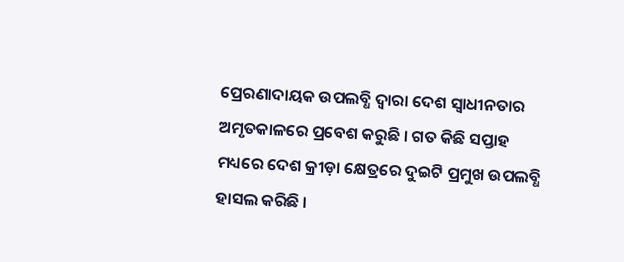ପ୍ରେରଣାଦାୟକ ଉପଲବ୍ଧି ଦ୍ୱାରା ଦେଶ ସ୍ୱାଧୀନତାର ଅମୃତକାଳରେ ପ୍ରବେଶ କରୁଛି । ଗତ କିଛି ସପ୍ତାହ ମଧ୍ୟରେ ଦେଶ କ୍ରୀଡ଼ା କ୍ଷେତ୍ରରେ ଦୁଇଟି ପ୍ରମୁଖ ଉପଲବ୍ଧି ହାସଲ କରିଛି ।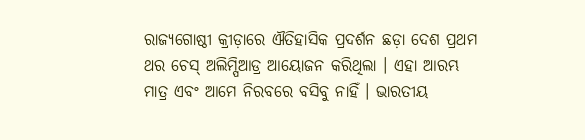ରାଜ୍ୟଗୋଷ୍ଠୀ କ୍ରୀଡ଼ାରେ ଐତିହାସିକ ପ୍ରଦର୍ଶନ ଛଡ଼ା ଦେଶ ପ୍ରଥମ ଥର ଚେସ୍ ଅଲିମ୍ପିଆଡ୍ର ଆୟୋଜନ କରିଥିଲା । ଏହା ଆରମ୍ଭ ମାତ୍ର ଏବଂ ଆମେ ନିରବରେ ବସିବୁ ନାହିଁ । ଭାରତୀୟ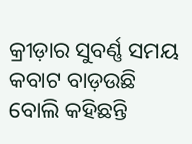କ୍ରୀଡ଼ାର ସୁବର୍ଣ୍ଣ ସମୟ କବାଟ ବାଡ଼ଉଛି ବୋଲି କହିଛନ୍ତି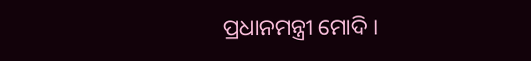ପ୍ରଧାନମନ୍ତ୍ରୀ ମୋଦି ।